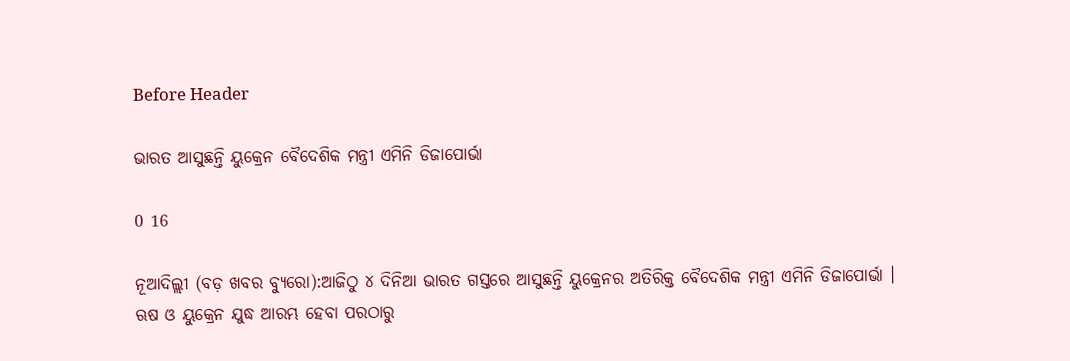Before Header

ଭାରତ ଆସୁଛନ୍ତି ୟୁକ୍ରେନ ବୈଦେଶିକ ମନ୍ତ୍ରୀ ଏମିନି ଡିଜାପୋର୍ଭା

0 16

ନୂଆଦିଲ୍ଲୀ (ବଡ଼ ଖବର ବ୍ୟୁରୋ):ଆଜିଠୁ ୪ ଦିନିଆ ଭାରତ ଗସ୍ତରେ ଆସୁଛନ୍ତି ୟୁକ୍ରେନର ଅତିରିକ୍ତ ବୈଦେଶିକ ମନ୍ତ୍ରୀ ଏମିନି ଡିଜାପୋର୍ଭା । ଋଷ ଓ ୟୁକ୍ରେନ ଯୁଦ୍ଧ ଆରମ୍ଭ ହେବା ପରଠାରୁ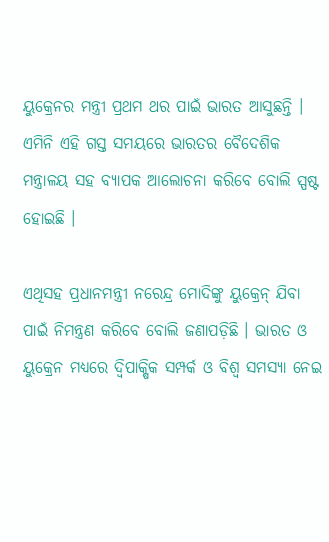ୟୁକ୍ରେନର ମନ୍ତ୍ରୀ ପ୍ରଥମ ଥର ପାଇଁ ଭାରତ ଆସୁଛନ୍ତି । ଏମିନି ଏହି ଗସ୍ତ ସମୟରେ ଭାରତର ବୈଦେଶିକ ମନ୍ତ୍ରାଳୟ ସହ ବ୍ୟାପକ ଆଲୋଚନା କରିବେ ବୋଲି ସ୍ପଷ୍ଟ ହୋଇଛି ।

ଏଥିସହ ପ୍ରଧାନମନ୍ତ୍ରୀ ନରେନ୍ଦ୍ର ମୋଦିଙ୍କୁ ୟୁକ୍ରେନ୍ ଯିବା ପାଇଁ ନିମନ୍ତ୍ରଣ କରିବେ ବୋଲି ଜଣାପଡ଼ିଛି । ଭାରତ ଓ ୟୁକ୍ରେନ ମଧ୍ୟରେ ଦ୍ବିପାକ୍ଷିକ ସମ୍ପର୍କ ଓ ବିଶ୍ବ ସମସ୍ୟା ନେଇ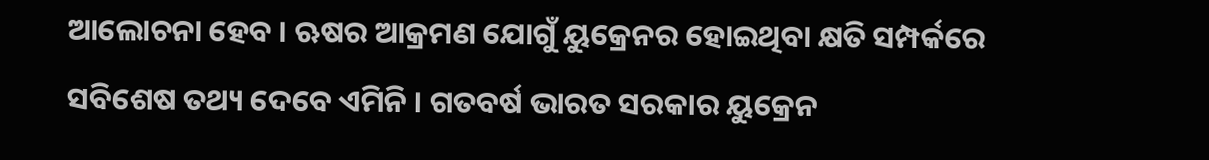ଆଲୋଚନା ହେବ । ଋଷର ଆକ୍ରମଣ ଯୋଗୁଁ ୟୁକ୍ରେନର ହୋଇଥିବା କ୍ଷତି ସମ୍ପର୍କରେ ସବିଶେଷ ତଥ୍ୟ ଦେବେ ଏମିନି । ଗତବର୍ଷ ଭାରତ ସରକାର ୟୁକ୍ରେନ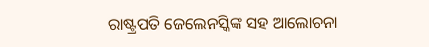ରାଷ୍ଟ୍ରପତି ଜେଲେନସ୍କିଙ୍କ ସହ ଆଲୋଚନା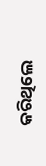କରିଥିଲେ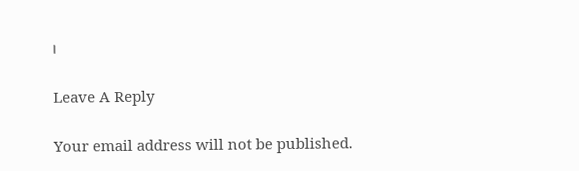।

Leave A Reply

Your email address will not be published.